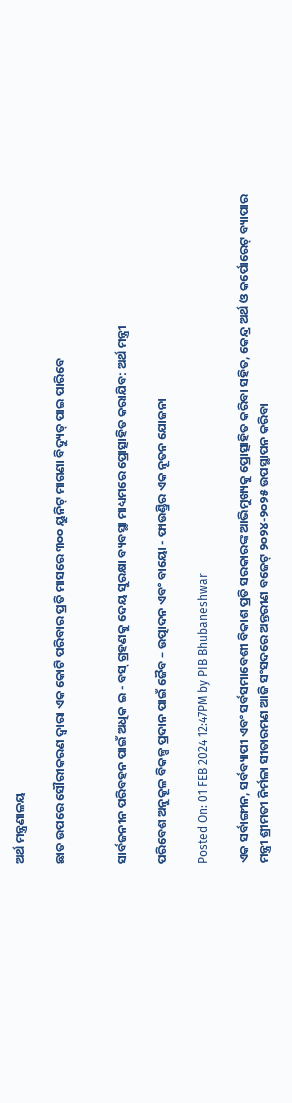ଅର୍ଥ ମନ୍ତ୍ରଣାଳୟ

ଛାତ ଉପରେ ସୌରୀକରଣ ଦ୍ୱାରା ଏକ କୋଟି ପରିବାର ପ୍ରତି ମାସରେ ୩୦୦ ୟୁନିଟ୍ ମାଗଣା ବିଦ୍ୟୁତ୍ ପାଇ ପାରିବେ


ସାର୍ବଜନୀନ ପରିବହନ ପାଇଁ ଅଧିକ ଇ - ବସ୍ ଗ୍ରହଣକୁ ଦେୟ ସୁରକ୍ଷା ବ୍ୟବସ୍ଥା ମାଧ୍ୟମରେ ପ୍ରୋତ୍ସାହିତ କରାଯିବ: ଅର୍ଥ ମନ୍ତ୍ରୀ

ପରିବେଶ ଅନୁକୂଳ ବିକଳ୍ପ ପ୍ରଦାନ ପାଇଁ ଜୈବ – ଉତ୍ପାଦନ ଏବଂ ବାୟୋ - ଫାଉଣ୍ଡ୍ରିର ଏକ ନୂତନ ଯୋଜନା

Posted On: 01 FEB 2024 12:47PM by PIB Bhubaneshwar

ଏକ ସର୍ବାଙ୍ଗୀନ, ସର୍ବବ୍ୟାପୀ ଏବଂ ସର୍ବସମାବେଶୀ ବିକାଶ ପ୍ରତି ସରକାରଙ୍କ ଆଭିମୁଖ୍ୟକୁ ପ୍ରୋତ୍ସାହିତ କରିବା ସହିତ, କେନ୍ଦ୍ର ଅର୍ଥ ଓ କର୍ପୋରେଟ୍ ବ୍ୟାପାର ମନ୍ତ୍ରୀ ଶ୍ରୀମତୀ ନିର୍ମଳା ସୀତାରମଣ ଆଜି ସଂସଦରେ ଅନ୍ତରୀଣ ବଜେଟ୍ ୨୦୨୪-୨୦୨୫ ଉପସ୍ଥାପନ କରିବା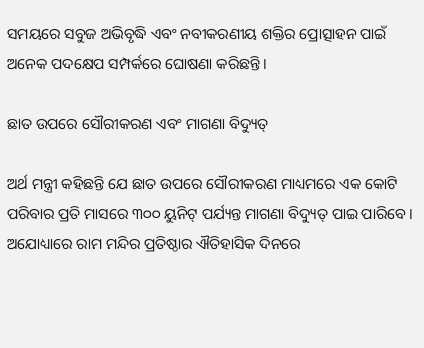ସମୟରେ ସବୁଜ ଅଭିବୃଦ୍ଧି ଏବଂ ନବୀକରଣୀୟ ଶକ୍ତିର ପ୍ରୋତ୍ସାହନ ପାଇଁ ଅନେକ ପଦକ୍ଷେପ ସମ୍ପର୍କରେ ଘୋଷଣା କରିଛନ୍ତି ।

ଛାତ ଉପରେ ସୌରୀକରଣ ଏବଂ ମାଗଣା ବିଦ୍ୟୁତ୍‌

ଅର୍ଥ ମନ୍ତ୍ରୀ କହିଛନ୍ତି ଯେ ଛାତ ଉପରେ ସୌରୀକରଣ ମାଧ୍ୟମରେ ଏକ କୋଟି ପରିବାର ପ୍ରତି ମାସରେ ୩୦୦ ୟୁନିଟ୍ ପର୍ଯ୍ୟନ୍ତ ମାଗଣା ବିଦ୍ୟୁତ୍ ପାଇ ପାରିବେ । ଅଯୋଧ୍ୟାରେ ରାମ ମନ୍ଦିର ପ୍ରତିଷ୍ଠାର ଐତିହାସିକ ଦିନରେ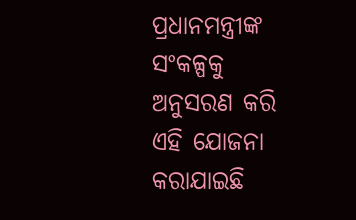ପ୍ରଧାନମନ୍ତ୍ରୀଙ୍କ ସଂକଳ୍ପକୁ ଅନୁସରଣ କରି ଏହି ଯୋଜନା କରାଯାଇଛି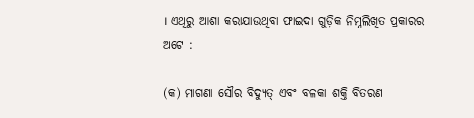। ଏଥିରୁ ଆଶା କରାଯାଉଥିବା ଫାଇଦା ଗୁଡ଼ିକ ନିମ୍ନଲିଖିତ ପ୍ରକାରର ଅଟେ :

(କ) ମାଗଣା ସୌର ବିଦ୍ୟୁତ୍ ଏବଂ ବଳକା ଶକ୍ତି ବିତରଣ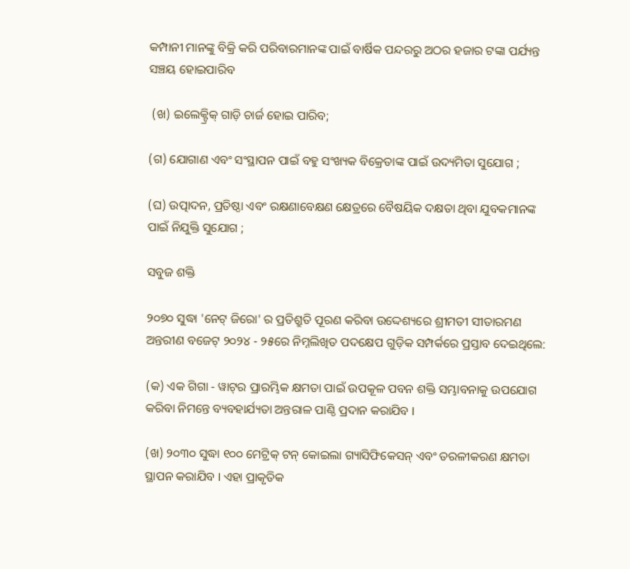କମ୍ପାନୀ ମାନଙ୍କୁ ବିକ୍ରି କରି ପରିବାରମାନଙ୍କ ପାଇଁ ବାର୍ଷିକ ପନ୍ଦରରୁ ଅଠର ହଜାର ଟଙ୍କା ପର୍ଯ୍ୟନ୍ତ ସଞ୍ଚୟ ହୋଇପାରିବ

 (ଖ) ଇଲେକ୍ଟ୍ରିକ୍ ଗାଡ଼ି ଚାର୍ଜ ହୋଇ ପାରିବ;

(ଗ) ଯୋଗାଣ ଏବଂ ସଂସ୍ଥାପନ ପାଇଁ ବହୁ ସଂଖ୍ୟକ ବିକ୍ରେତାଙ୍କ ପାଇଁ ଉଦ୍ୟମିତା ସୁଯୋଗ ;

(ଘ) ଉତ୍ପାଦନ, ପ୍ରତିଷ୍ଠା ଏବଂ ରକ୍ଷଣାବେକ୍ଷଣ କ୍ଷେତ୍ରରେ ବୈଷୟିକ ଦକ୍ଷତା ଥିବା ଯୁବକମାନଙ୍କ ପାଇଁ ନିଯୁକ୍ତି ସୁଯୋଗ ;

ସବୁଜ ଶକ୍ତି

୨୦୭୦ ସୁଦ୍ଧା 'ନେଟ୍ ଜିରୋ' ର ପ୍ରତିଶ୍ରୁତି ପୂରଣ କରିବା ଉଦ୍ଦେଶ୍ୟରେ ଶ୍ରୀମତୀ ସୀତାରମଣ ଅନ୍ତରୀଣ ବଜେଟ୍ ୨୦୨୪ - ୨୫ରେ ନିମ୍ନଲିଖିତ ପଦକ୍ଷେପ ଗୁଡ଼ିକ ସମ୍ପର୍କରେ ପ୍ରସ୍ତାବ ଦେଇଥିଲେ:

(କ) ଏକ ଗିଗା - ୱାଟ୍‌ର ପ୍ରାରମ୍ଭିକ କ୍ଷମତା ପାଇଁ ଉପକୂଳ ପବନ ଶକ୍ତି ସମ୍ଭାବନାକୁ ଉପଯୋଗ କରିବା ନିମନ୍ତେ ବ୍ୟବହାର୍ଯ୍ୟତା ଅନ୍ତରାଳ ପାଣ୍ଠି ପ୍ରଦାନ କରାଯିବ ।

(ଖ) ୨୦୩୦ ସୁଦ୍ଧା ୧୦୦ ମେଟ୍ରିକ୍ ଟନ୍ କୋଇଲା ଗ୍ୟାସିଫିକେସନ୍ ଏବଂ ତରଳୀକରଣ କ୍ଷମତା ସ୍ଥାପନ କରାଯିବ । ଏହା ପ୍ରାକୃତିକ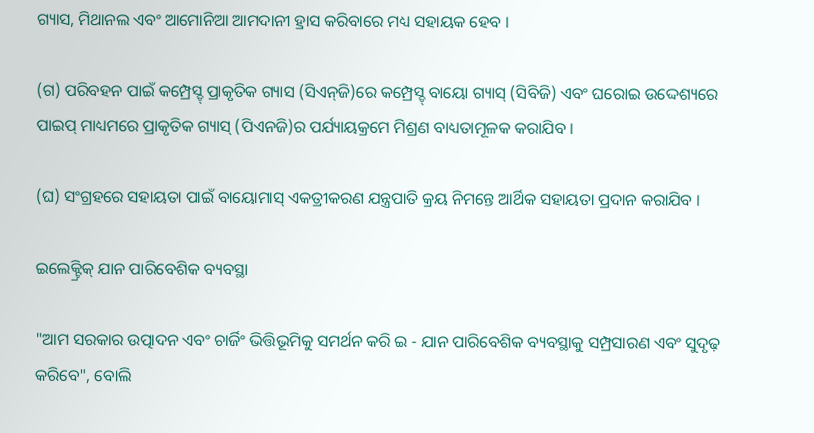ଗ୍ୟାସ, ମିଥାନଲ ଏବଂ ଆମୋନିଆ ଆମଦାନୀ ହ୍ରାସ କରିବାରେ ମଧ୍ୟ ସହାୟକ ହେବ ।

(ଗ) ପରିବହନ ପାଇଁ କମ୍ପ୍ରେସ୍ଡ୍ ପ୍ରାକୃତିକ ଗ୍ୟାସ (ସିଏନ୍‌ଜି)ରେ କମ୍ପ୍ରେସ୍ଡ୍ ବାୟୋ ଗ୍ୟାସ୍ (ସିବିଜି) ଏବଂ ଘରୋଇ ଉଦ୍ଦେଶ୍ୟରେ ପାଇପ୍ ମାଧ୍ୟମରେ ପ୍ରାକୃତିକ ଗ୍ୟାସ୍ (ପିଏନଜି)ର ପର୍ଯ୍ୟାୟକ୍ରମେ ମିଶ୍ରଣ ବାଧ୍ୟତାମୂଳକ କରାଯିବ ।

(ଘ) ସଂଗ୍ରହରେ ସହାୟତା ପାଇଁ ବାୟୋମାସ୍ ଏକତ୍ରୀକରଣ ଯନ୍ତ୍ରପାତି କ୍ରୟ ନିମନ୍ତେ ଆର୍ଥିକ ସହାୟତା ପ୍ରଦାନ କରାଯିବ ।

ଇଲେକ୍ଟ୍ରିକ୍ ଯାନ ପାରିବେଶିକ ବ୍ୟବସ୍ଥା

"ଆମ ସରକାର ଉତ୍ପାଦନ ଏବଂ ଚାର୍ଜିଂ ଭିତ୍ତିଭୂମିକୁ ସମର୍ଥନ କରି ଇ - ଯାନ ପାରିବେଶିକ ବ୍ୟବସ୍ଥାକୁ ସମ୍ପ୍ରସାରଣ ଏବଂ ସୁଦୃଢ଼ କରିବେ", ବୋଲି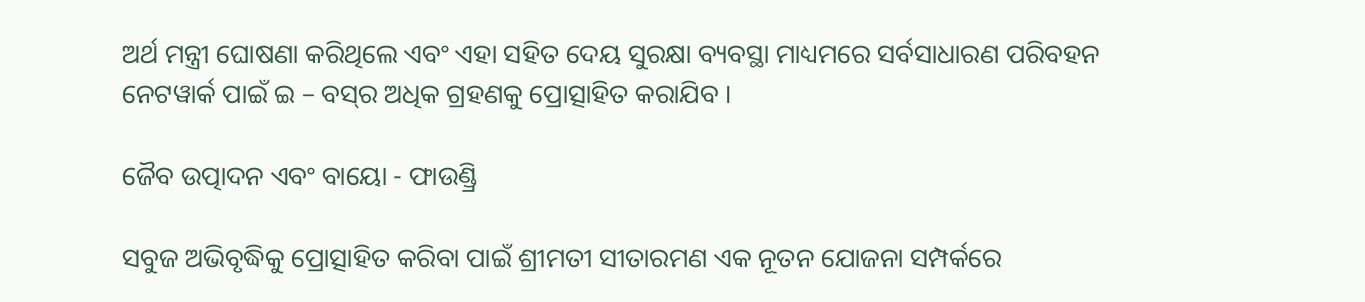ଅର୍ଥ ମନ୍ତ୍ରୀ ଘୋଷଣା କରିଥିଲେ ଏବଂ ଏହା ସହିତ ଦେୟ ସୁରକ୍ଷା ବ୍ୟବସ୍ଥା ମାଧ୍ୟମରେ ସର୍ବସାଧାରଣ ପରିବହନ ନେଟୱାର୍କ ପାଇଁ ଇ – ବସ୍‌ର ଅଧିକ ଗ୍ରହଣକୁ ପ୍ରୋତ୍ସାହିତ କରାଯିବ ।

ଜୈବ ଉତ୍ପାଦନ ଏବଂ ବାୟୋ - ଫାଉଣ୍ଡ୍ରି

ସବୁଜ ଅଭିବୃଦ୍ଧିକୁ ପ୍ରୋତ୍ସାହିତ କରିବା ପାଇଁ ଶ୍ରୀମତୀ ସୀତାରମଣ ଏକ ନୂତନ ଯୋଜନା ସମ୍ପର୍କରେ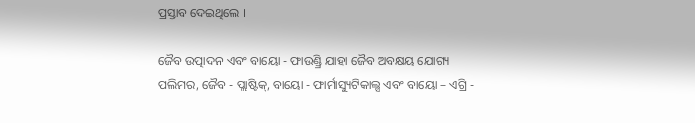ପ୍ରସ୍ତାବ ଦେଇଥିଲେ ।

ଜୈବ ଉତ୍ପାଦନ ଏବଂ ବାୟୋ - ଫାଉଣ୍ଡ୍ରି ଯାହା ଜୈବ ଅବକ୍ଷୟ ଯୋଗ୍ୟ ପଲିମର, ଜୈବ - ପ୍ଲାଷ୍ଟିକ୍‌, ବାୟୋ - ଫାର୍ମାସ୍ୟୁଟିକାଲ୍ସ ଏବଂ ବାୟୋ – ଏଗ୍ରି -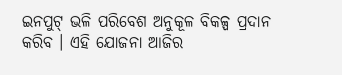ଇନପୁଟ୍ ଭଳି ପରିବେଶ ଅନୁକୂଳ ବିକଳ୍ପ ପ୍ରଦାନ କରିବ । ଏହି ଯୋଜନା ଆଜିର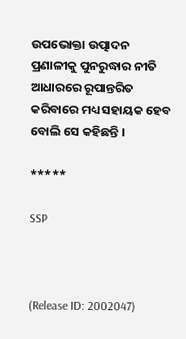ଉପଭୋକ୍ତା ଉତ୍ପାଦନ ପ୍ରଣାଳୀକୁ ପୁନରୁଦ୍ଧାର ନୀତି ଆଧାରରେ ରୂପାନ୍ତରିତ କରିବାରେ ମଧ୍ୟ ସହାୟକ ହେବ ବୋଲି ସେ କହିଛନ୍ତି ।

*****

SSP



(Release ID: 2002047)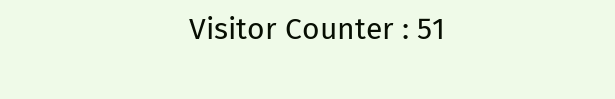Visitor Counter : 51